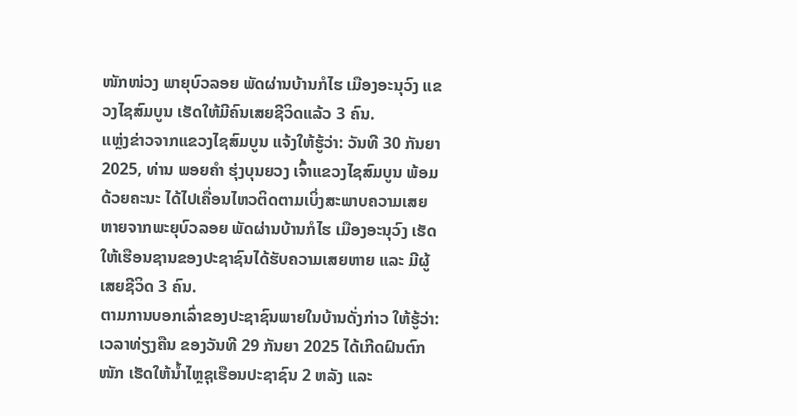ໜັກໜ່ວງ ພາຍຸບົວລອຍ ພັດຜ່ານບ້ານກໍໄຮ ເມືອງອະນຸວົງ ແຂວງໄຊສົມບູນ ເຮັດໃຫ້ມີຄົນເສຍຊີວິດແລ້ວ 3 ຄົນ.
ແຫຼ່ງຂ່າວຈາກແຂວງໄຊສົມບູນ ແຈ້ງໃຫ້ຮູ້ວ່າ: ວັນທີ 30 ກັນຍາ 2025, ທ່ານ ພອຍຄໍາ ຮຸ່ງບຸນຍວງ ເຈົ້າແຂວງໄຊສົມບູນ ພ້ອມດ້ວຍຄະນະ ໄດ້ໄປເຄື່ອນໄຫວຕິດຕາມເບິ່ງສະພາບຄວາມເສຍຫາຍຈາກພະຍຸບົວລອຍ ພັດຜ່ານບ້ານກໍໄຮ ເມືອງອະນຸວົງ ເຮັດໃຫ້ເຮືອນຊານຂອງປະຊາຊົນໄດ້ຮັບຄວາມເສຍຫາຍ ແລະ ມີຜູ້ເສຍຊີວິດ 3 ຄົນ.
ຕາມການບອກເລົ່າຂອງປະຊາຊົນພາຍໃນບ້ານດັ່ງກ່າວ ໃຫ້ຮູ້ວ່າ: ເວລາທ່ຽງຄືນ ຂອງວັນທີ 29 ກັນຍາ 2025 ໄດ້ເກີດຝົນຕົກໜັກ ເຮັດໃຫ້ນໍ້າໄຫຼຊຸເຮືອນປະຊາຊົນ 2 ຫລັງ ແລະ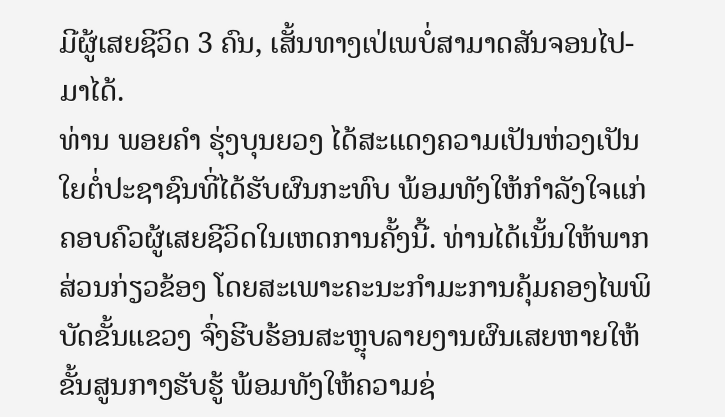ມີຜູ້ເສຍຊີວິດ 3 ຄົນ, ເສັ້ນທາງເປ່ເພບໍ່ສາມາດສັນຈອນໄປ-ມາໄດ້.
ທ່ານ ພອຍຄໍາ ຮຸ່ງບຸນຍວງ ໄດ້ສະແດງຄວາມເປັນຫ່ວງເປັນໃຍຕໍ່ປະຊາຊົນທີ່ໄດ້ຮັບຜົນກະທົບ ພ້ອມທັງໃຫ້ກໍາລັງໃຈແກ່ຄອບຄົວຜູ້ເສຍຊີວິດໃນເຫດການຄັ້ງນີ້. ທ່ານໄດ້ເນັ້ນໃຫ້ພາກສ່ວນກ່ຽວຂ້ອງ ໂດຍສະເພາະຄະນະກໍາມະການຄຸ້ມຄອງໄພພິບັດຂັ້ນແຂວງ ຈົ່ງຮີບຮ້ອນສະຫຼຸບລາຍງານຜົນເສຍຫາຍໃຫ້ຂັ້ນສູນກາງຮັບຮູ້ ພ້ອມທັງໃຫ້ຄວາມຊ່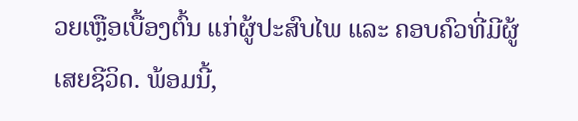ວຍເຫຼືອເບື້ອງຕົ້ນ ແກ່ຜູ້ປະສົບໄພ ແລະ ຄອບຄົວທີ່ມີຜູ້ເສຍຊີວິດ. ພ້ອມນີ້,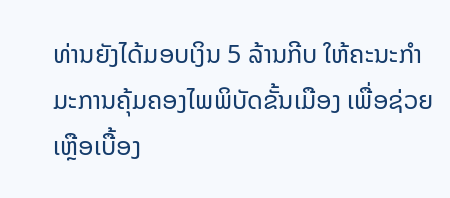ທ່ານຍັງໄດ້ມອບເງິນ 5 ລ້ານກີບ ໃຫ້ຄະນະກໍາມະການຄຸ້ມຄອງໄພພິບັດຂັ້ນເມືອງ ເພື່ອຊ່ວຍເຫຼືອເບື້ອງ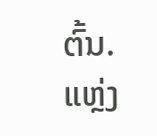ຕົ້ນ.
ແຫຼ່ງ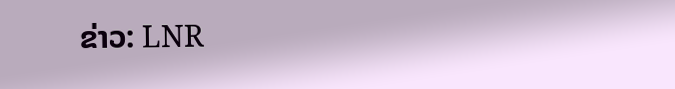ຂ່າວ: LNR